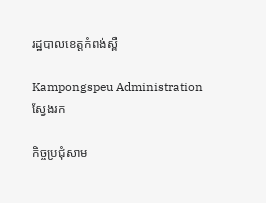រដ្ឋបាលខេត្តកំពង់ស្ពឺ

Kampongspeu Administration
ស្វែងរក

កិច្ចប្រជុំសាម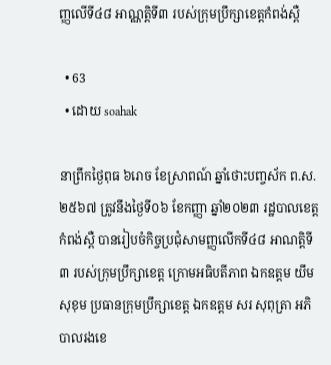ញ្ញលើទី៤៨ អាណ្ណតិ្តទី៣ របស់ក្រុមប្រឹក្សាខេត្តកំពង់ស្ពឺ

  • 63
  • ដោយ soahak

នាព្រឹកថ្ងៃពុធ ៦រោច ខែស្រាពណ៍ ឆ្នាំថោះបញ្ចស័ក ព.ស.២៥៦៧ ត្រូវនឹងថ្ងៃទី០៦ ខែកញ្ញា ឆ្នាំ២០២៣ រដ្ឋបាលខេត្តកំពង់ស្ពឺ បានរៀបចំកិច្ចប្រជុំសាមញ្ញលើកទី៤៨ អាណត្តិទី៣ របស់ក្រុមប្រឹក្សាខេត្ត ក្រោមអធិបតីភាព ឯកឧត្តម យឹម សុខុម ប្រធានក្រុមប្រឹក្សាខេត្ត ឯកឧត្តម សរ សុពុត្រា អភិបាលរងខេ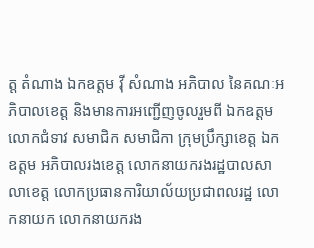ត្ត តំណាង ឯកឧត្តម វ៉ី សំណាង អភិបាល នៃគណៈអភិបាលខេត្ត និងមានការអញ្ជើញចូលរួមពី ឯកឧត្តម លោកជំទាវ សមាជិក សមាជិកា ក្រុមប្រឹក្សាខេត្ត ឯកឧត្តម អភិបាលរងខេត្ត លោកនាយករងរដ្ឋបាលសាលាខេត្ត លោកប្រធានការិយាល័យប្រជាពលរដ្ឋ លោកនាយក លោកនាយករង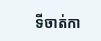ទីចាត់កា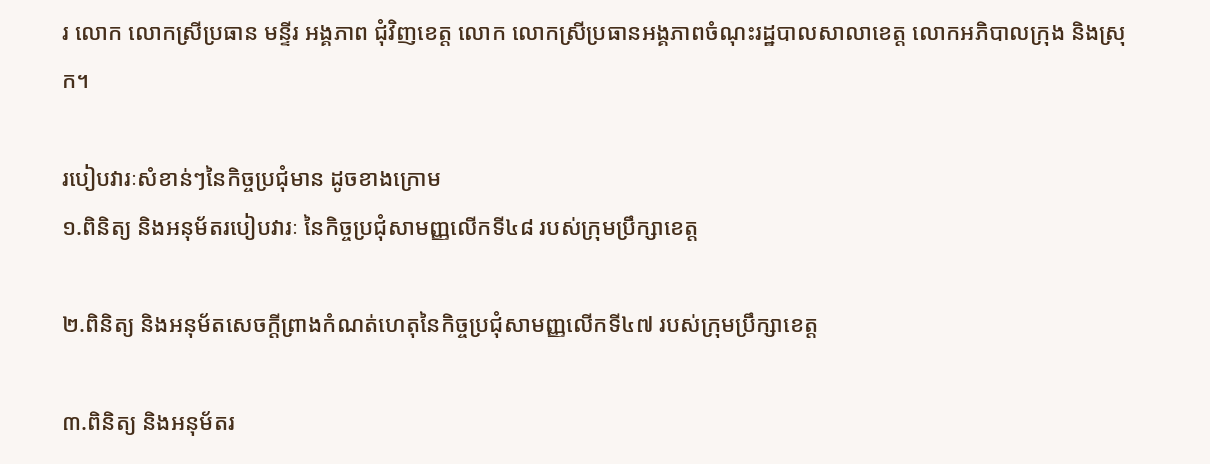រ លោក លោកស្រីប្រធាន មន្ទីរ អង្គភាព ជុំវិញខេត្ត លោក លោកស្រីប្រធានអង្គភាពចំណុះរដ្ឋបាលសាលាខេត្ត លោកអភិបាលក្រុង និងស្រុក។

របៀបវារៈសំខាន់ៗនៃកិច្ចប្រជុំមាន ដូចខាងក្រោម
១.ពិនិត្យ និងអនុម័តរបៀបវារៈ នៃកិច្ចប្រជុំសាមញ្ញលើកទី៤៨ របស់ក្រុមប្រឹក្សាខេត្ត

២.ពិនិត្យ និងអនុម័តសេចក្ដីព្រាងកំណត់ហេតុនៃកិច្ចប្រជុំសាមញ្ញលើកទី៤៧ របស់ក្រុមប្រឹក្សាខេត្ត

៣.ពិនិត្យ និងអនុម័តរ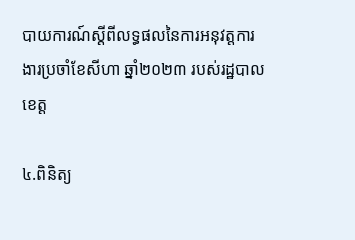បាយការណ៍ស្ដីពីលទ្ធផលនៃការអនុវត្តការងារប្រចាំខែសីហា ឆ្នាំ២០២៣ របស់រដ្ឋបាលខេត្ត

៤.ពិនិត្យ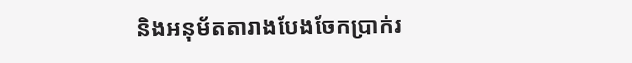និងអនុម័តតារាងបែងចែកប្រាក់រ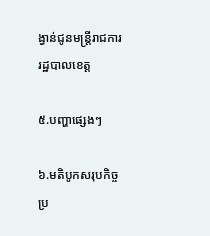ង្វាន់ជូនមន្ត្រីរាជការរដ្ឋបាលខេត្ត

៥.បញ្ហាផ្សេងៗ

៦.មតិបូកសរុបកិច្ចប្រ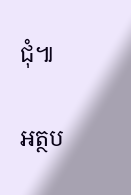ជុំ៕

អត្ថប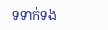ទទាក់ទង